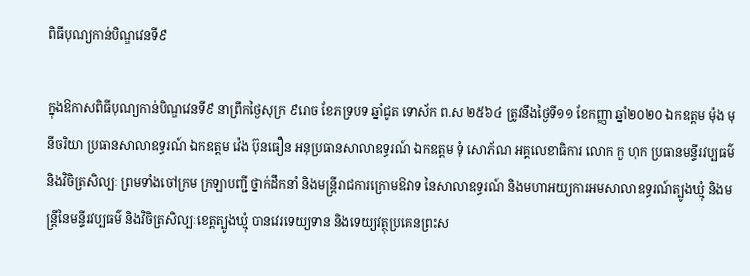ពិធីបុណ្យកាន់បិណ្ឌវេនទី៩

ក្នុងឱកាសពិធីបុណ្យកាន់បិណ្ឌវេនទី៩ នាព្រឹកថ្ងៃសុក្រ ៩រោច ខែភទ្របទ ឆ្នាំជូត ទោស័ក ព.ស ២៥៦៤ ត្រូវនឹងថ្ងៃទី១១ ខែកញ្ញា ឆ្នាំ២០២០ ឯកឧត្តម ម៉ុង មុនីចរិយា ប្រធានសាលាឧទ្ធរណ៍ ឯកឧត្តម វ៉េង ប៊ុនធឿន អនុប្រធានសាលាឧទ្ធរណ៍ ឯកឧត្តម ទុំ សោភ័ណ អគ្គលេខាធិការ លោក កួ ហុក ប្រធានមន្ទីរវប្បធម៌ និងវិចិត្រសិល្បៈ ព្រមទាំងចៅក្រម ក្រឡាបញ្ជី ថ្នាក់ដឹកនាំ និងមន្ត្រីរាជការក្រោមឱវាទ នៃសាលាឧទ្ធរណ៍ និងមហាអយ្យការអមសាលាឧទ្ធរណ៍ត្បូងឃ្មុំ និងមន្ត្រីនៃមន្ទីរវប្បធម៌ និងវិចិត្រសិល្បៈខេត្តត្បូងឃ្មុំ បានវេរទេយ្យទាន និងទេយ្យវត្ថុប្រគេនព្រះស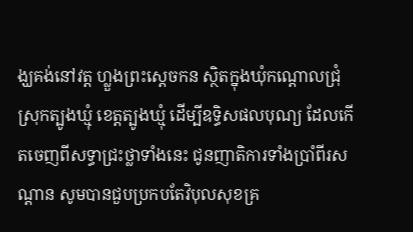ង្ឃគង់នៅវត្ត ហ្លួងព្រះស្តេចកន ស្ថិតក្នុងឃុំកណ្តោលជ្រុំ ស្រុកត្បូងឃ្មុំ ខេត្តត្បូងឃ្មុំ ដើម្បីឧទ្ធិសផលបុណ្យ ដែលកើតចេញពីសទ្ធាជ្រះថ្លាទាំងនេះ ជូនញាតិការទាំងប្រាំពីរសណ្តាន សូមបានជួបប្រកបតែវិបុលសុខគ្រ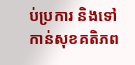ប់ប្រការ និងទៅកាន់សុខគតិភព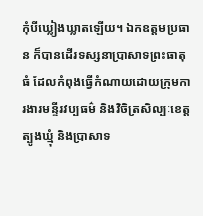កុំបីឃ្លៀងឃ្លាតឡើយ។ ឯកឧត្តមប្រធាន ក៏បានដើរទស្សនាប្រាសាទព្រះធាតុធំ ដែលកំពុងធ្វើកំណាយដោយក្រុមការងារមន្ទីរវប្បធម៌ និងវិចិត្រសិល្បៈខេត្តត្បូងឃ្មុំ និងប្រាសាទ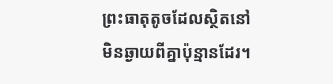ព្រះធាតុតូចដែលស្ថិតនៅមិនឆ្ងាយពីគ្នាប៉ុន្មានដែរ។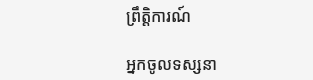ព្រឹត្តិការណ៍

អ្នកចូលទស្សនា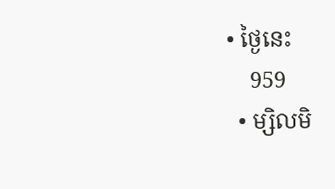• ថ្ងៃនេះ
    959
  • ម្សិលមិ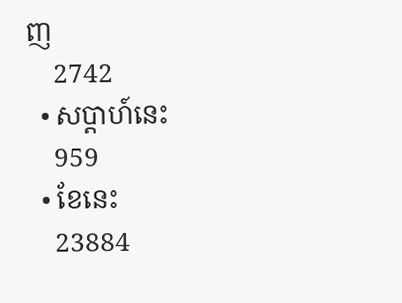ញ
    2742
  • សប្ដាហ៍នេះ
    959
  • ខែនេះ
    23884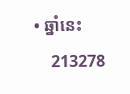• ឆ្នាំនេះ
    213278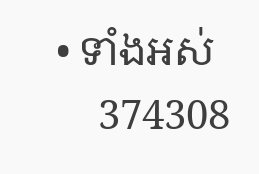• ទាំងអស់
    374308